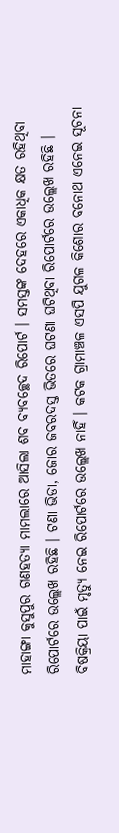ମାହାଙ୍ଗା କୁସୁପୁର ଗଣହତ୍ୟା ମାମଲାରେ ଆସିଲା ଶବ ବ୍ୟବଚ୍ଛେଦ ରିପୋର୍ଟ । ସମସ୍ତଙ୍କ ଦେହରେ ଏକାଧିକ କ୍ଷତ ରହିଥିବା ରିପୋର୍ଟରେ ଉଲ୍ଲେଖ ରହିଛି । ଟଣା ଭିଡା, ଜୋର ଜବରଦସ୍ତ ଭିତରେ ଘଟଣା ଘଟିଥିବା ରିପୋର୍ଟରେ ଉଲ୍ଲେଖ ରହିଛି । ବିଷକ୍ରିୟା ପାଇଁ ମୃତ୍ୟୁ ନେଇ ରିପୋର୍ଟରେ ଉଲ୍ଲେଖ ନାହିଁ । କଟକ ଗ୍ରାମାଞ୍ଚଳ ଏସପି ଯୁଗଳ କିଶୋର ବନୋଥ ଏନେଇ ସୂଚନା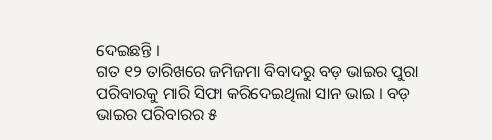ଦେଇଛନ୍ତି ।
ଗତ ୧୨ ତାରିଖରେ ଜମିଜମା ବିବାଦରୁ ବଡ଼ ଭାଇର ପୁରା ପରିବାରକୁ ମାରି ସିଫା କରିଦେଇଥିଲା ସାନ ଭାଇ । ବଡ଼ ଭାଇର ପରିବାରର ୫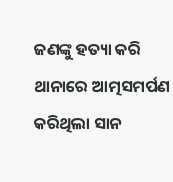ଜଣଙ୍କୁ ହତ୍ୟା କରି ଥାନାରେ ଆତ୍ମସମର୍ପଣ କରିଥିଲା ସାନ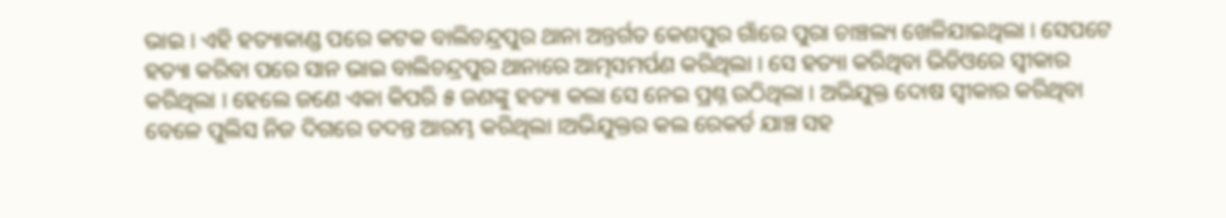ଭାଇ । ଏହି ହତ୍ୟାକାଣ୍ଡ ପରେ କଟକ ବାଲିଚନ୍ଦ୍ରପୁର ଥାନା ଅନ୍ତର୍ଗତ କେଶପୁର ଗାଁରେ ପୁରା ଚାଞ୍ଚଲ୍ୟ ଖେଳିଯାଇଥିଲା । ସେପଟେ ହତ୍ୟା କରିବା ପରେ ସାନ ଭାଇ ବାଲିଚନ୍ଦ୍ରପୁର ଥାନାରେ ଆତ୍ମସମର୍ପଣ କରିଥିଲା । ସେ ହତ୍ୟା କରିଥିବା ଭିଡିଓରେ ସ୍ୱୀକାର କରିଥିଲା । ହେଲେ ଜଣେ ଏକା କିପରି ୫ ଜଣଙ୍କୁ ହତ୍ୟା କଲା ସେ ନେଇ ପ୍ରଶ୍ନ ଉଠିଥିଲା । ଅଭିଯୁକ୍ତ ଦୋଷ ସ୍ୱୀକାର କରିଥିବା ବେଳେ ପୁଲିସ ନିଜ ଦିଗରେ ତଦନ୍ତ ଆରମ୍ଭ କରିଥିଲା ।ଅଭିଯୁକ୍ତର କଲ ରେକର୍ଡ ଯାଞ୍ଚ ସହ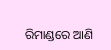ରିମାଣ୍ଡରେ ଆଣି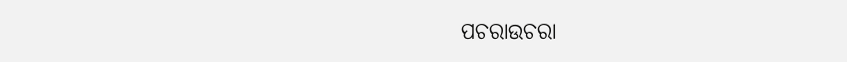ପଚରାଉଚରା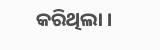କରିଥିଲା ।